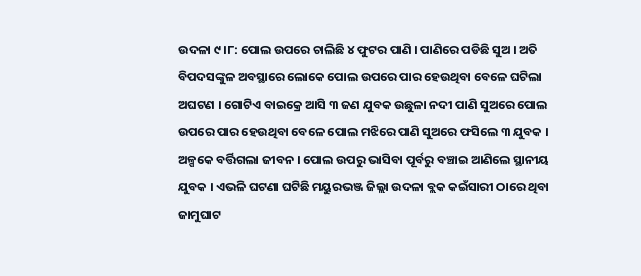ଉଦଳା ୯।୮: ପୋଲ ଉପରେ ଚାଲିଛି ୪ ଫୁଟର ପାଣି । ପାଣିରେ ପଡିଛି ସୁଅ । ଅତି ବିପଦସଙ୍କୁଳ ଅବସ୍ଥାରେ ଲୋକେ ପୋଲ ଉପରେ ପାର ହେଉଥିବା ବେଳେ ଘଟିଲା ଅଘଟଣ । ଗୋଟିଏ ବାଇକ୍ରେ ଆସି ୩ ଜଣ ଯୁବକ ଉଛୁଳା ନଦୀ ପାଣି ସୁଅରେ ପୋଲ ଉପରେ ପାର ହେଉଥିବା ବେଳେ ପୋଲ ମଝିରେ ପାଣି ସୁଅରେ ଫସିଲେ ୩ ଯୁବକ । ଅଳ୍ପକେ ବର୍ତ୍ତିଗଲା ଜୀବନ । ପୋଲ ଉପରୁ ଭାସିବା ପୂର୍ବରୁ ବଞ୍ଚାଇ ଆଣିଲେ ସ୍ଥାନୀୟ ଯୁବକ । ଏଭଳି ଘଟଣା ଘଟିଛି ମୟୁରଭଞ୍ଜ ଜିଲ୍ଲା ଉଦଳା ବ୍ଲକ କଇଁସାରୀ ଠାରେ ଥିବା ଜାମୁଘାଟ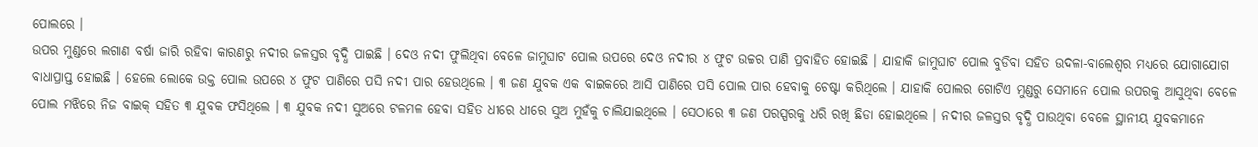ପୋଲରେ ।
ଉପର ମୁଣ୍ଡରେ ଲଗାଣ ବର୍ଷା ଜାରି ରହିବା କାରଣରୁ ନଦୀର ଜଳସ୍ତର ବୃଦ୍ଧି ପାଇଛି । ଦେଓ ନଦୀ ଫୁଲିଥିବା ବେଳେ ଜାମୁଘାଟ ପୋଲ ଉପରେ ଦେଓ ନଦୀର ୪ ଫୁଟ ଉଚ୍ଚର ପାଣି ପ୍ରବାହିତ ହୋଇଛି । ଯାହାକି ଜାମୁଘାଟ ପୋଲ ବୁଡିବା ସହିତ ଉଦଳା-ବାଲେଶ୍ୱର ମଧ୍ୟରେ ଯୋଗାଯୋଗ ବାଧାପ୍ରାପ୍ତ ହୋଇଛି । ହେଲେ ଲୋକେ ଉକ୍ତ ପୋଲ ଉପରେ ୪ ଫୁଟ ପାଣିରେ ପସି ନଦୀ ପାର ହେଉଥିଲେ । ୩ ଜଣ ଯୁବକ ଏକ ବାଇକରେ ଆସି ପାଣିରେ ପସି ପୋଲ ପାର ହେବାକୁ ଚେଷ୍ଟା କରିଥିଲେ । ଯାହାକି ପୋଲର ଗୋଟିଏ ମୁଣ୍ଡରୁ ସେମାନେ ପୋଲ ଉପରକୁ ଆସୁଥିବା ବେଳେ ପୋଲ ମଝିରେ ନିଜ ବାଇକ୍ ସହିତ ୩ ଯୁବକ ଫସିଥିଲେ । ୩ ଯୁବକ ନଦୀ ସୁଅରେ ଟଳମଳ ହେବା ସହିତ ଧୀରେ ଧୀରେ ସୁଅ ମୁହଁକୁ ଚାଲିଯାଇଥିଲେ । ସେଠାରେ ୩ ଜଣ ପରସ୍ପରକୁ ଧରି ରଖି ଛିଡା ହୋଇଥିଲେ । ନଦୀର ଜଳସ୍ତର ବୃଦ୍ଧି ପାଉଥିବା ବେଳେ ସ୍ଥାନୀୟ ଯୁବକମାନେ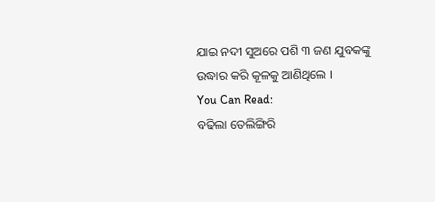ଯାଇ ନଦୀ ସୁଅରେ ପଶି ୩ ଜଣ ଯୁବକଙ୍କୁ ଉଦ୍ଧାର କରି କୂଳକୁ ଆଣିଥିଲେ ।
You Can Read:
ବଢିଲା ତେଲିଙ୍ଗିରି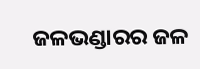ଜଳଭଣ୍ଡାରର ଜଳ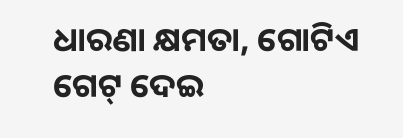ଧାରଣା କ୍ଷମତା, ଗୋଟିଏ ଗେଟ୍ ଦେଇ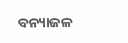ବନ୍ୟାଜଳ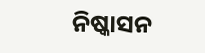ନିଷ୍କାସନ